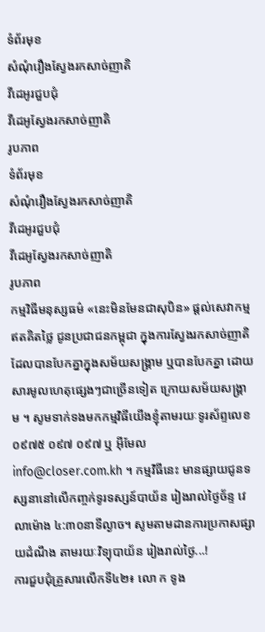ទំព័រមុខ
សំណុំរឿងស្វែងរកសាច់ញាតិ
វីដេអូរជួបជុំ
វីដេអូស្វែងរកសាច់ញាតិ
រូបភាព
ទំព័រមុខ
សំណុំរឿងស្វែងរកសាច់ញាតិ
វីដេអូរជួបជុំ
វីដេអូស្វែងរកសាច់ញាតិ
រូបភាព
កម្មវិធីមនុស្សធម៌ «នេះមិនមែនជាសុបិន» ផ្ដល់សេវាកម្មឥតគិតថ្លៃ ជូនប្រជាជនកម្ពុជា ក្នុងការស្វែងរកសាច់ញាតិ ដែលបានបែកគ្នាក្នុងសម័យសង្គ្រាម ឬបានបែកគ្នា ដោយសារមូលហេតុផ្សេងៗជាច្រើនទៀត ក្រោយសម័យសង្គ្រាម ។ សូមទាក់ទងមកកម្មវិធីយើងខ្ញុំតាមរយៈទូរស័ព្ទលេខ ០៩៧៥ ០៩៧ ០៩៧ ឬ អ៊ីមែល info@closer.com.kh ។ កម្មវិធីនេះ មានផ្សាយជូនទស្សនានៅលើកញ្ចក់ទូរទស្សន៍បាយ័ន រៀងរាល់ថ្ងៃច័ន្ទ វេលាម៉ោង ៤:៣០នាទីល្ងាច។ សូមតាមដានការប្រកាសផ្សាយដំណឹង តាមរយៈវិទ្យុបាយ័ន រៀងរាល់ថ្ងៃ...!
ការជួបជុំគ្រួសារលើកទី៤២៖ លោ ក ទូង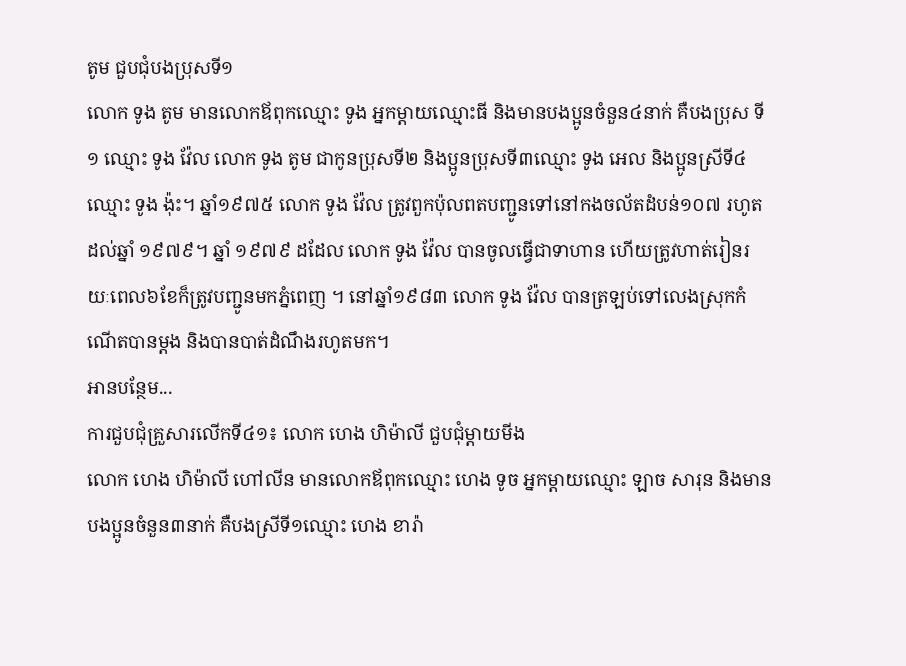តូម ជួបជុំបងប្រុសទី១
លោក ទូង តូម មានលោកឪពុកឈ្មោះ ទូង អ្នកម្ដាយឈ្មោះធី និងមានបងប្អូនចំនួន៤នាក់ គឺបងប្រុស ទី១ ឈ្មោះ ទូង វ៉ែល លោក ទូង តូម ជាកូនប្រុសទី២ និងប្អូនប្រុសទី៣ឈ្មោះ ទូង អេល និងប្អូនស្រីទី៤ឈ្មោះ ទូង ង៉ុះ។ ឆ្នាំ១៩៧៥ លោក ទូង វ៉ែល ត្រូវពួកប៉ុលពតបញ្ជូនទៅនៅកងចល័តដំបន់១០៧ រហូតដល់ឆ្នាំ ១៩៧៩។ ឆ្នាំ ១៩៧៩ ដដែល លោក ទូង វ៉ែល បានចូលធ្វើជាទាហាន ហើយត្រូវហាត់រៀនរយៈពេល៦ខែក៏ត្រូវបញ្ជូនមកភ្នំពេញ ។ នៅឆ្នាំ១៩៨៣ លោក ទូង វ៉ែល បានត្រឡប់ទៅលេងស្រុកកំណើតបានម្ដង និងបានបាត់ដំណឹងរហូតមក។
អានបន្ថែម...
ការជួបជុំគ្រួសារលើកទី៤១៖ លោក ហេង ហិម៉ាលី ជួបជុំម្ដាយមីង
លោក ហេង ហិម៉ាលី ហៅលីន មានលោកឪពុកឈ្មោះ ហេង ទូច អ្នកម្ដាយឈ្មោះ ឡាច សារុន និងមានបងប្អូនចំនួន៣នាក់ គឺបងស្រីទី១ឈ្មោះ ហេង ខារ៉ា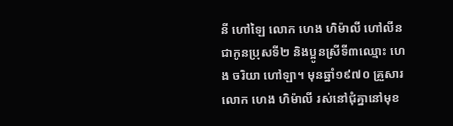នី ហៅឡៃ លោក ហេង ហិម៉ាលី ហៅលីន ជាកូនប្រុសទី២ និងប្អូនស្រីទី៣ឈ្មោះ ហេង ចរិយា ហៅឡា។ មុនឆ្នាំ១៩៧០ គ្រួសារលោក ហេង ហិម៉ាលី រស់នៅជុំគ្នានៅមុខ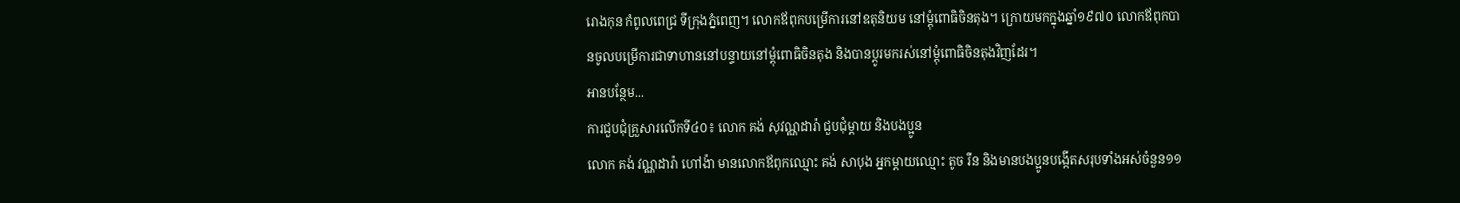រោងកុន កំពូលពេជ្រ ទីក្រុងភ្នំពេញ។ លោកឪពុកបម្រើការនៅឧតុនិយម នៅម្ដុំពោធិចិនតុង។ ក្រោយមកក្នុងឆ្នាំ១៩៧០ លោកឪពុកបានចូលបម្រើការជាទាហាននៅបន្ទាយនៅម្ដុំពោធិចិនតុង និងបានប្ដូរមករស់នៅម្ដុំពោធិចិនតុងវិញដែរ។
អានបន្ថែម...
ការជួបជុំគ្រួសារលើកទី៤០៖ លោក គង់ សុវណ្ណដារ៉ា ជួបជុំម្ដាយ និងបងប្អូន
លោក គង់ វណ្ណដារ៉ា ហៅង៉ា មានលោកឪពុកឈ្មោះ គង់ សាបុង អ្នកម្ដាយឈ្មោះ តូច រឺន និងមានបងប្អូនបង្កើតសរុបទាំងអស់ចំនួន១១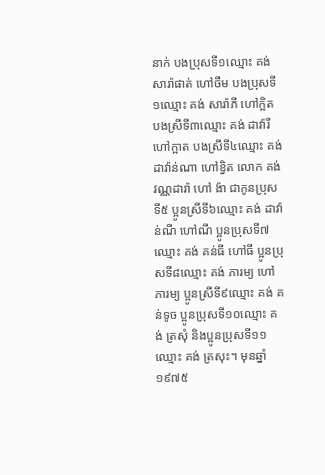នាក់ បងប្រុសទី១ឈ្មោះ គង់ សារ៉ាផាត់ ហៅចឺម បងប្រុសទី១ឈ្មោះ គង់ សារ៉ាភី ហៅក្អិត បងស្រីទី៣ឈ្មោះ គង់ ដាវ៉ារី ហៅក្អាត បងស្រីទី៤ឈ្មោះ គង់ ដាវ៉ាន់ណា ហៅខ្វិត លោក គង់ វណ្ណដារ៉ា ហៅ ង៉ា ជាកូនប្រុសទី៥ ប្អូនស្រីទី៦ឈ្មោះ គង់ ដាវ៉ាន់ណី ហៅណី ប្អូនប្រុសទី៧ឈ្មោះ គង់ គន់ធី ហៅធី ប្អូនប្រុសទី៨ឈ្មោះ គង់ ភារម្យ ហៅភារម្យ ប្អូនស្រីទី៩ឈ្មោះ គង់ គន់ទូច ប្អូនប្រុសទី១០ឈ្មោះ គង់ ត្រសុំ និងប្អូនប្រុសទី១១ឈ្មោះ គង់ ត្រសុះ។ មុនឆ្នាំ១៩៧៥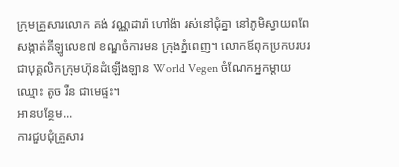ក្រុមគ្រួសារលោក គង់ វណ្ណដារ៉ា ហៅង៉ា រស់នៅជុំគ្នា នៅភូមិស្វាយពពែ សង្កាត់គីឡូលេខ៧ ខណ្ឌចំការមន ក្រុងភ្នំពេញ។ លោកឪពុកប្រកបរបរជាបុគ្គលិកក្រុមហ៊ុនដំឡើងឡាន World Vegen ចំណែកអ្នកម្ដាយឈ្មោះ តូច រឺន ជាមេផ្ទះ។
អានបន្ថែម...
ការជួបជុំគ្រួសារ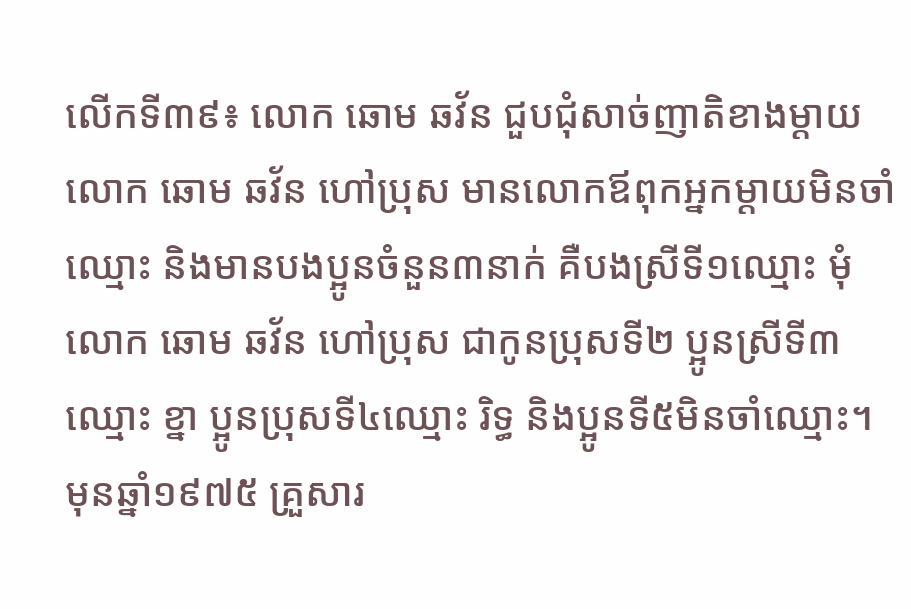លើកទី៣៩៖ លោក ឆោម ឆវ័ន ជួបជុំសាច់ញាតិខាងម្ដាយ
លោក ឆោម ឆវ័ន ហៅប្រុស មានលោកឪពុកអ្នកម្ដាយមិនចាំឈ្មោះ និងមានបងប្អូនចំនួន៣នាក់ គឺបងស្រីទី១ឈ្មោះ មុំ លោក ឆោម ឆវ័ន ហៅប្រុស ជាកូនប្រុសទី២ ប្អូនស្រីទី៣ឈ្មោះ ខ្នា ប្អូនប្រុសទី៤ឈ្មោះ រិទ្ធ និងប្អូនទី៥មិនចាំឈ្មោះ។ មុនឆ្នាំ១៩៧៥ គ្រួសារ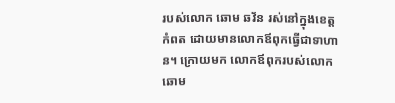របស់លោក ឆោម ឆវ័ន រស់នៅក្នុងខេត្តកំពត ដោយមានលោកឪពុកធ្វើជាទាហាន។ ក្រោយមក លោកឪពុករបស់លោក ឆោម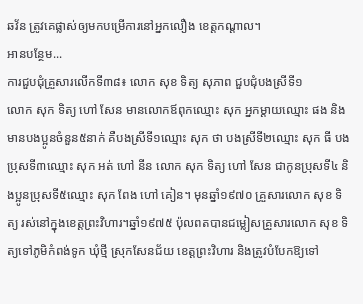ឆវ័ន ត្រូវគេផ្លាស់ឲ្យមកបម្រើការនៅអ្នកលឿង ខេត្តកណ្ដាល។
អានបន្ថែម...
ការជួបជុំគ្រួសារលើកទី៣៨៖ លោក សុខ ទិត្យ សុភាព ជួបជុំបងស្រីទី១
លោក សុក ទិត្យ ហៅ សែន មានលោកឪពុកឈ្មោះ សុក អ្នកម្ដាយឈ្មោះ ផង និងមានបងប្អូនចំនួន៥នាក់ គឺបងស្រីទី១ឈ្មោះ សុក ថា បងស្រីទី២ឈ្មោះ សុក ធី បងប្រុសទី៣ឈ្មោះ សុក អត់ ហៅ នីន លោក សុក ទិត្យ ហៅ សែន ជាកូនប្រុសទី៤ និងប្អូនប្រុសទី៥ឈ្មោះ សុក ពែង ហៅ គៀន។ មុនឆ្នាំ១៩៧០ គ្រួសារលោក សុខ ទិត្យ រស់នៅក្នុងខេត្តព្រះវិហារ។ឆ្នាំ១៩៧៥ ប៉ុលពតបានជម្លៀសគ្រួសារលោក សុខ ទិត្យទៅភូមិកំពង់ទូក ឃុំថ្មី ស្រុកសែនជ័យ ខេត្តព្រះវិហារ និងត្រូវបំបែកឱ្យទៅ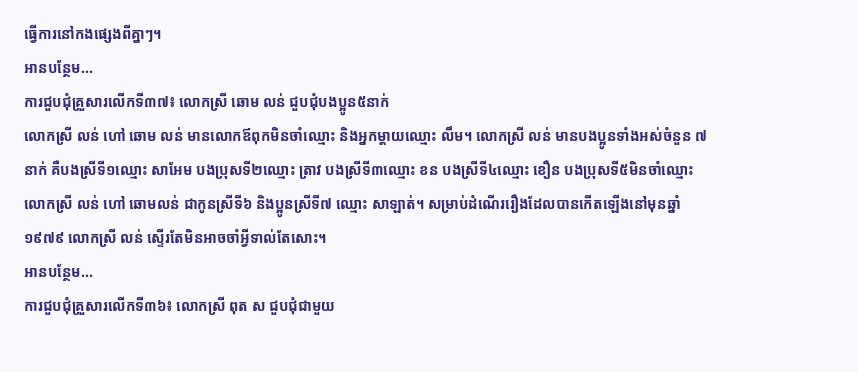ធ្វើការនៅកងផ្សេងពីគ្នាៗ។
អានបន្ថែម...
ការជួបជុំគ្រួសារលើកទី៣៧៖ លោកស្រី ឆោម លន់ ជួបជុំបងប្អូន៥នាក់
លោកស្រី លន់ ហៅ ឆោម លន់ មានលោកឪពុកមិនចាំឈ្មោះ និងអ្នកម្ដាយឈ្មោះ លឹម។ លោកស្រី លន់ មានបងប្អូនទាំងអស់ចំនួន ៧នាក់ គឺបងស្រីទី១ឈ្មោះ សាអែម បងប្រុសទី២ឈ្មោះ ត្រាវ បងស្រីទី៣ឈ្មោះ ខន បងស្រីទី៤ឈ្មោះ ខឿន បងប្រុសទី៥មិនចាំឈ្មោះ លោកស្រី លន់ ហៅ ឆោមលន់ ជាកូនស្រីទី៦ និងប្អូនស្រីទី៧ ឈ្មោះ សាឡាត់។ សម្រាប់ដំណើររឿងដែលបានកើតឡើងនៅមុនឆ្នាំ១៩៧៩ លោកស្រី លន់ ស្ទើរតែមិនអាចចាំអ្វីទាល់តែសោះ។
អានបន្ថែម...
ការជួបជុំគ្រួសារលើកទី៣៦៖ លោកស្រី ពុត ស ជួបជុំជាមួយ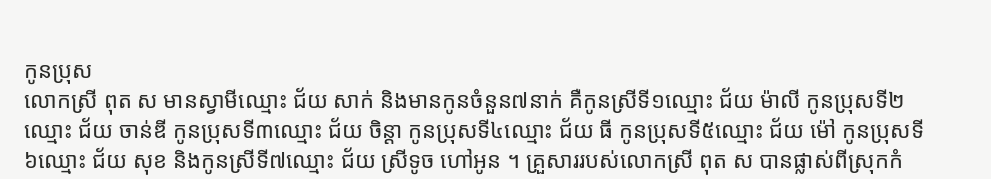កូនប្រុស
លោកស្រី ពុត ស មានស្វាមីឈ្មោះ ជ័យ សាក់ និងមានកូនចំនួន៧នាក់ គឺកូនស្រីទី១ឈ្មោះ ជ័យ ម៉ាលី កូនប្រុសទី២ឈ្មោះ ជ័យ ចាន់ឌី កូនប្រុសទី៣ឈ្មោះ ជ័យ ចិន្ដា កូនប្រុសទី៤ឈ្មោះ ជ័យ ធី កូនប្រុសទី៥ឈ្មោះ ជ័យ ម៉ៅ កូនប្រុសទី៦ឈ្មោះ ជ័យ សុខ និងកូនស្រីទី៧ឈ្មោះ ជ័យ ស្រីទូច ហៅអូន ។ គ្រួសាររបស់លោកស្រី ពុត ស បានផ្លាស់ពីស្រុកកំ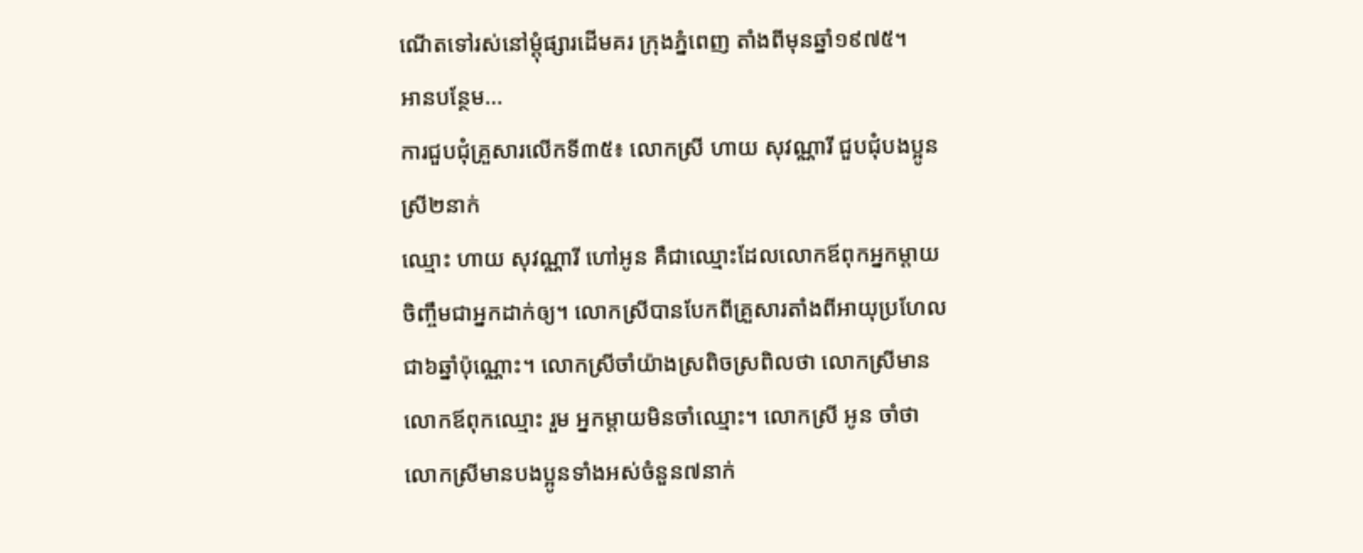ណើតទៅរស់នៅម្ដុំផ្សារដើមគរ ក្រុងភ្នំពេញ តាំងពីមុនឆ្នាំ១៩៧៥។
អានបន្ថែម...
ការជួបជុំគ្រួសារលើកទី៣៥៖ លោកស្រី ហាយ សុវណ្ណារី ជួបជុំបងប្អូនស្រី២នាក់
ឈ្មោះ ហាយ សុវណ្ណារី ហៅអូន គឺជាឈ្មោះដែលលោកឪពុកអ្នកម្ដាយចិញ្ចឹមជាអ្នកដាក់ឲ្យ។ លោកស្រីបានបែកពីគ្រួសារតាំងពីអាយុប្រហែលជា៦ឆ្នាំប៉ុណ្ណោះ។ លោកស្រីចាំយ៉ាងស្រពិចស្រពិលថា លោកស្រីមានលោកឪពុកឈ្មោះ រួម អ្នកម្ដាយមិនចាំឈ្មោះ។ លោកស្រី អូន ចាំថាលោកស្រីមានបងប្អូនទាំងអស់ចំនួន៧នាក់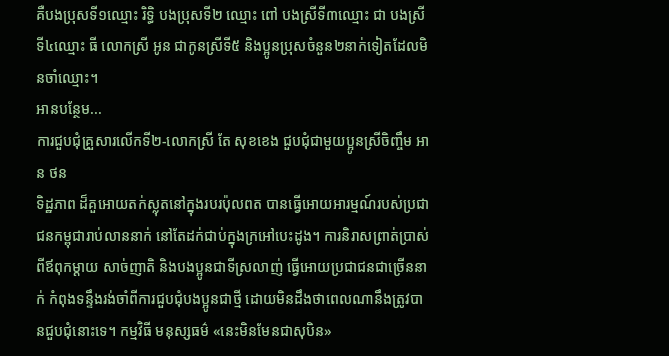គឺបងប្រុសទី១ឈ្មោះ រិទិ្ធ បងប្រុសទី២ ឈ្មោះ ពៅ បងស្រីទី៣ឈ្មោះ ជា បងស្រីទី៤ឈ្មោះ ធី លោកស្រី អូន ជាកូនស្រីទី៥ និងប្អូនប្រុសចំនួន២នាក់ទៀតដែលមិនចាំឈ្មោះ។
អានបន្ថែម...
ការជួបជុំគ្រួសារលើកទី២-លោកស្រី តែ សុខខេង ជួបជុំជាមួយប្អូនស្រីចិញ្ចឹម អាន ថន
ទិដ្ឋភាព ដ៏គួអោយតក់ស្លុតនៅក្នុងរបរប៉ុលពត បានធ្វើអោយអារម្មណ៍របស់ប្រជាជនកម្ពុជារាប់លាននាក់ នៅតែដក់ជាប់ក្នុងក្រអៅបេះដូង។ ការនិរាសព្រាត់ប្រាស់ ពីឪពុកម្ដាយ សាច់ញាតិ និងបងប្អូនជាទីស្រលាញ់ ធ្វើអោយប្រជាជនជាច្រើននាក់ កំពុងទន្ទឹងរង់ចាំពីការជួបជុំបងប្អូនជាថ្មី ដោយមិនដឹងថាពេលណានឹងត្រូវបានជួបជុំនោះទេ។ កម្មវិធី មនុស្សធម៌ «នេះមិនមែនជាសុបិន»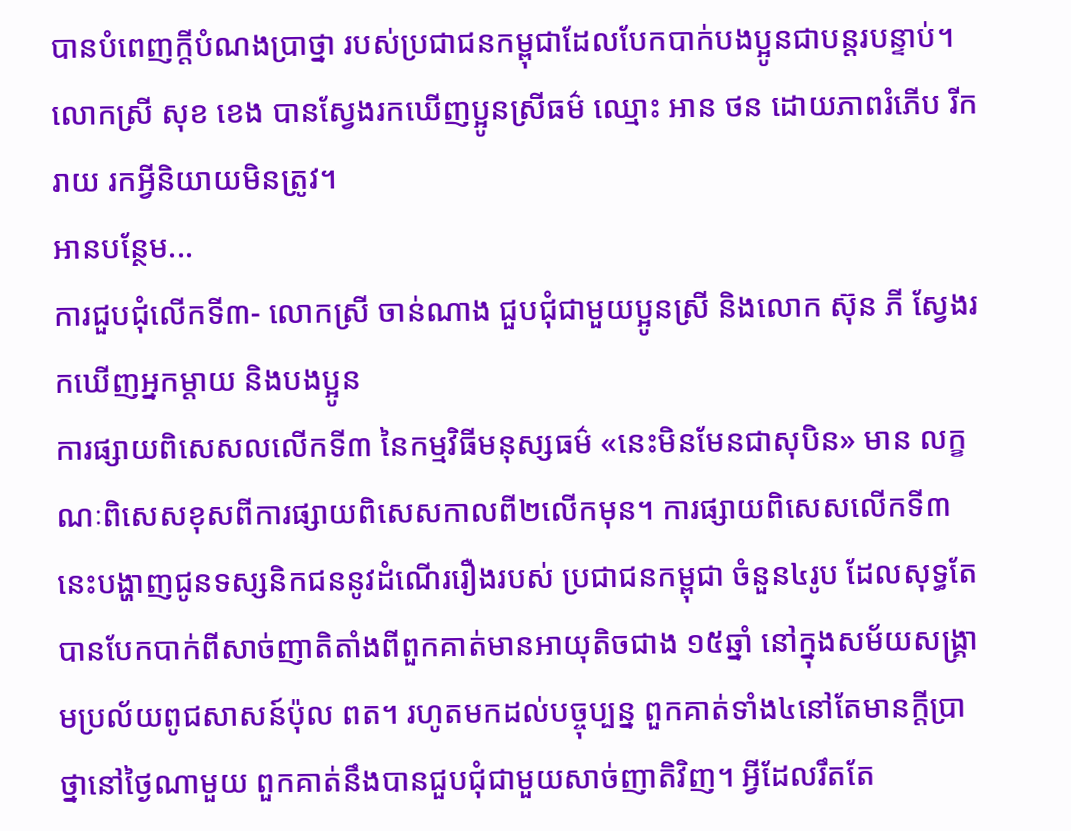បានបំពេញក្ដីបំណងប្រាថ្នា របស់ប្រជាជនកម្ពុជាដែលបែកបាក់បងប្អូនជាបន្តរបន្ទាប់។ លោកស្រី សុខ ខេង បានស្វែងរកឃើញប្អូនស្រីធម៌ ឈ្មោះ អាន ថន ដោយភាពរំភើប រីករាយ រកអ្វីនិយាយមិនត្រូវ។
អានបន្ថែម...
ការជួបជុំលើកទី៣- លោកស្រី ចាន់ណាង ជួបជុំជាមួយប្អូនស្រី និងលោក ស៊ុន ភី ស្វែងរកឃើញអ្នកម្ដាយ និងបងប្អូន
ការផ្សាយពិសេសលលើកទី៣ នៃកម្មវិធីមនុស្សធម៌ «នេះមិនមែនជាសុបិន» មាន លក្ខណៈពិសេសខុសពីការផ្សាយពិសេសកាលពី២លើកមុន។ ការផ្សាយពិសេសលើកទី៣នេះបង្ហាញជូនទស្សនិកជននូវដំណើររឿងរបស់ ប្រជាជនកម្ពុជា ចំនួន៤រូប ដែលសុទ្ធតែបានបែកបាក់ពីសាច់ញាតិតាំងពីពួកគាត់មានអាយុតិចជាង ១៥ឆ្នាំ នៅក្នុងសម័យសង្គ្រាមប្រល័យពូជសាសន៍ប៉ុល ពត។ រហូតមកដល់បច្ចុប្បន្ន ពួកគាត់ទាំង៤នៅតែមានក្ដីប្រាថ្នានៅថ្ងៃណាមួយ ពួកគាត់នឹងបានជួបជុំជាមួយសាច់ញាតិវិញ។ អ្វីដែលរឹតតែ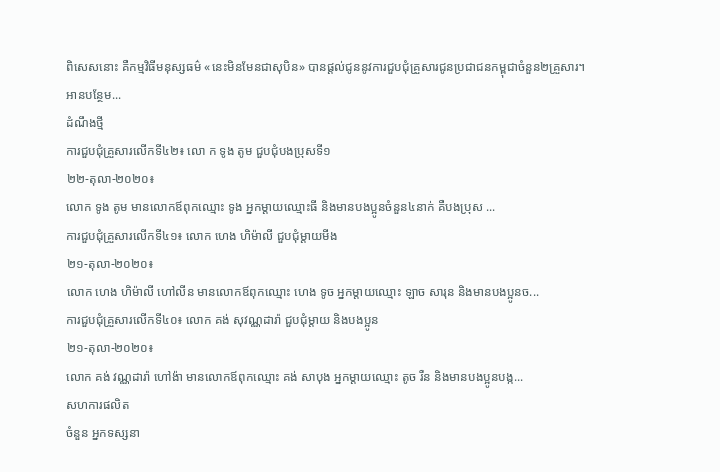ពិសេសនោះ គឺកម្មវិធីមនុស្សធម៌ «នេះមិនមែនជាសុបិន» បានផ្ដល់ជូននូវការជួបជុំគ្រួសារជូនប្រជាជនកម្ពុជាចំនួន២គ្រួសារ។
អានបន្ថែម...
ដំណឹងថ្មី
ការជួបជុំគ្រួសារលើកទី៤២៖ លោ ក ទូង តូម ជួបជុំបងប្រុសទី១
២២-តុលា-២០២០៖
លោក ទូង តូម មានលោកឪពុកឈ្មោះ ទូង អ្នកម្ដាយឈ្មោះធី និងមានបងប្អូនចំនួន៤នាក់ គឺបងប្រុស ...
ការជួបជុំគ្រួសារលើកទី៤១៖ លោក ហេង ហិម៉ាលី ជួបជុំម្ដាយមីង
២១-តុលា-២០២០៖
លោក ហេង ហិម៉ាលី ហៅលីន មានលោកឪពុកឈ្មោះ ហេង ទូច អ្នកម្ដាយឈ្មោះ ឡាច សារុន និងមានបងប្អូនច...
ការជួបជុំគ្រួសារលើកទី៤០៖ លោក គង់ សុវណ្ណដារ៉ា ជួបជុំម្ដាយ និងបងប្អូន
២១-តុលា-២០២០៖
លោក គង់ វណ្ណដារ៉ា ហៅង៉ា មានលោកឪពុកឈ្មោះ គង់ សាបុង អ្នកម្ដាយឈ្មោះ តូច រឺន និងមានបងប្អូនបង្ក...
សហការផលិត
ចំនួន អ្នកទស្សនា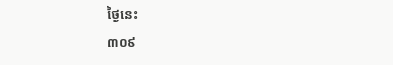ថ្ងៃនេះ
៣០៩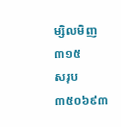ម្សិលមិញ
៣១៥
សរុប
៣៥០៦៩៣